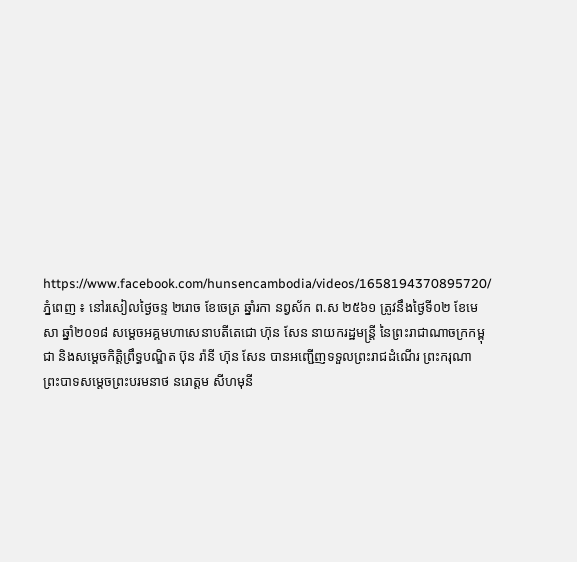https://www.facebook.com/hunsencambodia/videos/1658194370895720/
ភ្នំពេញ ៖ នៅរសៀលថ្ងៃចន្ទ ២រោច ខែចេត្រ ឆ្នាំរកា នព្វស័ក ព.ស ២៥៦១ ត្រូវនឹងថ្ងៃទី០២ ខែមេសា ឆ្នាំ២០១៨ សម្តេចអគ្គមហាសេនាបតីតេជោ ហ៊ុន សែន នាយករដ្ឋមន្ត្រី នៃព្រះរាជាណាចក្រកម្ពុជា និងសម្តេចកិត្តិព្រឹទ្ធបណ្ឌិត ប៊ុន រ៉ានី ហ៊ុន សែន បានអញ្ជើញទទួលព្រះរាជដំណើរ ព្រះករុណា ព្រះបាទសម្តេចព្រះបរមនាថ នរោត្តម សីហមុនី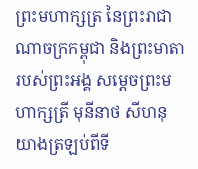ព្រះមហាក្សត្រ នៃព្រះរាជាណាចក្រកម្ពុជា និងព្រះមាតារបស់ព្រះអង្គ សម្ដេចព្រះមហាក្សត្រី មុនីនាថ សីហនុ យាងត្រឡប់ពីទី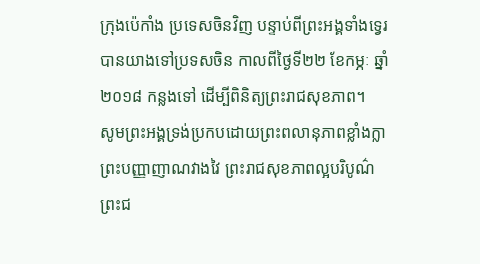ក្រុងប៉េកាំង ប្រទេសចិនវិញ បន្ទាប់ពីព្រះអង្គទាំងទ្វេរបានយាងទៅប្រទសចិន កាលពីថ្ងៃទី២២ ខែកម្ភៈ ឆ្នាំ២០១៨ កន្លងទៅ ដើម្បីពិនិត្យព្រះរាជសុខភាព។
សូមព្រះអង្គទ្រង់ប្រកបដោយព្រះពលានុភាពខ្លាំងក្លា ព្រះបញ្ញាញាណវាងវៃ ព្រះរាជសុខភាពល្អបរិបូណ៌ ព្រះជ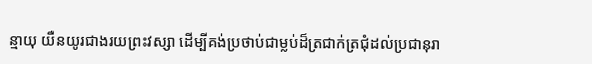ន្មាយុ យឺនយូរជាងរយព្រះវស្សា ដើម្បីគង់ប្រថាប់ជាម្លប់ដ៏ត្រជាក់ត្រជុំដល់ប្រជានុរា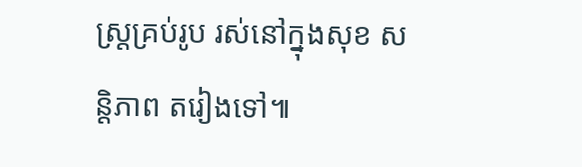ស្ត្រគ្រប់រូប រស់នៅក្នុងសុខ សន្តិភាព តរៀងទៅ៕